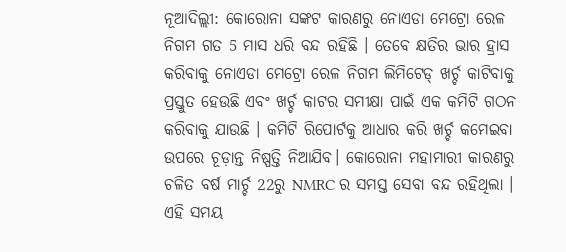ନୂଆଦିଲ୍ଲୀ: କୋରୋନା ସଙ୍କଟ କାରଣରୁ ନୋଏଡା ମେଟ୍ରୋ ରେଳ ନିଗମ ଗତ 5 ମାସ ଧରି ବନ୍ଦ ରହିଛି । ତେବେ କ୍ଷତିର ଭାର ହ୍ରାସ କରିବାକୁ ନୋଏଡା ମେଟ୍ରୋ ରେଳ ନିଗମ ଲିମିଟେଡ୍ ଖର୍ଚ୍ଚ କାଟିବାକୁ ପ୍ରସ୍ତୁତ ହେଉଛି ଏବଂ ଖର୍ଚ୍ଚ କାଟର ସମୀକ୍ଷା ପାଇଁ ଏକ କମିଟି ଗଠନ କରିବାକୁ ଯାଉଛି । କମିଟି ରିପୋର୍ଟକୁ ଆଧାର କରି ଖର୍ଚ୍ଚ କମେଇବା ଉପରେ ଚୂଡ଼ାନ୍ତ ନିଷ୍ପତ୍ତି ନିଆଯିବ। କୋରୋନା ମହାମାରୀ କାରଣରୁ ଚଳିତ ବର୍ଷ ମାର୍ଚ୍ଚ 22ରୁ NMRC ର ସମସ୍ତ ସେବା ବନ୍ଦ ରହିଥିଲା । ଏହି ସମୟ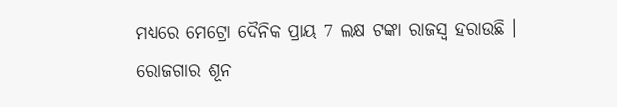ମଧ୍ୟରେ ମେଟ୍ରୋ ଦୈନିକ ପ୍ରାୟ 7 ଲକ୍ଷ ଟଙ୍କା ରାଜସ୍ୱ ହରାଉଛି ।
ରୋଜଗାର ଶୂନ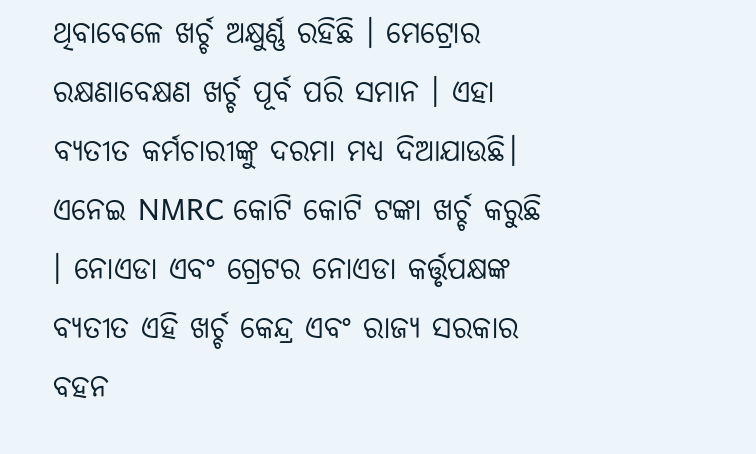ଥିବାବେଳେ ଖର୍ଚ୍ଚ ଅକ୍ଷୁର୍ଣ୍ଣ ରହିଛି । ମେଟ୍ରୋର ରକ୍ଷଣାବେକ୍ଷଣ ଖର୍ଚ୍ଚ ପୂର୍ବ ପରି ସମାନ । ଏହା ବ୍ୟତୀତ କର୍ମଚାରୀଙ୍କୁ ଦରମା ମଧ୍ୟ ଦିଆଯାଉଛି। ଏନେଇ NMRC କୋଟି କୋଟି ଟଙ୍କା ଖର୍ଚ୍ଚ କରୁଛି । ନୋଏଡା ଏବଂ ଗ୍ରେଟର ନୋଏଡା କର୍ତ୍ତୃପକ୍ଷଙ୍କ ବ୍ୟତୀତ ଏହି ଖର୍ଚ୍ଚ କେନ୍ଦ୍ର ଏବଂ ରାଜ୍ୟ ସରକାର ବହନ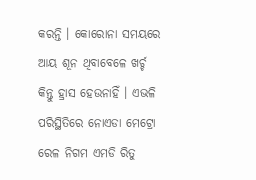କରନ୍ତି । କୋରୋନା ସମୟରେ ଆୟ ଶୂନ ଥିବାବେଳେ ଖର୍ଚ୍ଚ କିନ୍ତୁ ହ୍ରାସ ହେଉନାହିଁ । ଏଭଳି ପରିସ୍ଥିତିରେ ନୋଏଡା ମେଟ୍ରୋ ରେଳ ନିଗମ ଏମଡି ରିତୁ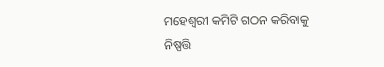ମହେଶ୍ୱରୀ କମିଟି ଗଠନ କରିବାକୁ ନିଷ୍ପତ୍ତି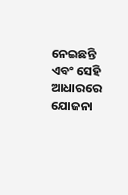ନେଇଛନ୍ତି ଏବଂ ସେହି ଆଧାରରେ ଯୋଜନା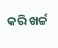କରି ଖର୍ଚ୍ଚ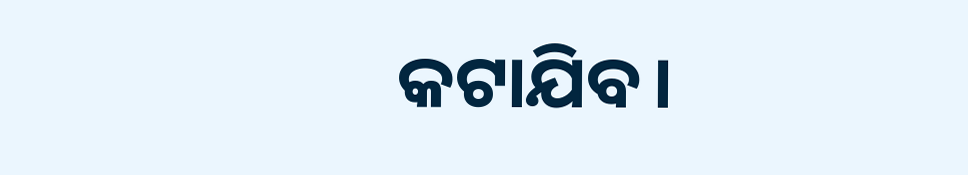କଟାଯିବ।